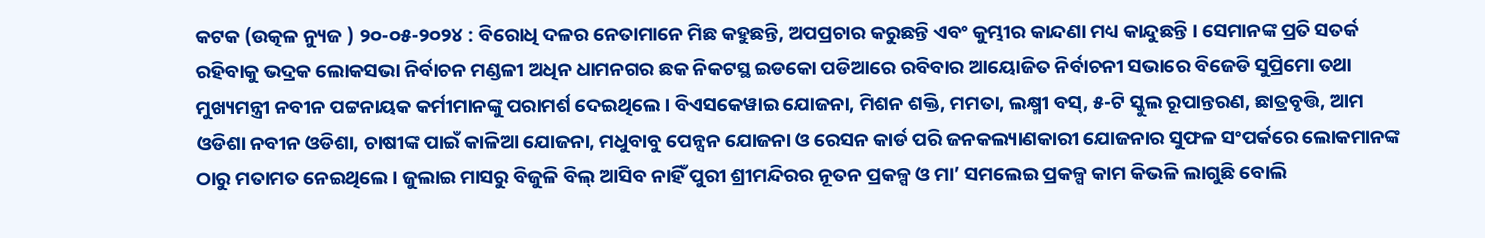କଟକ (ଉତ୍କଳ ନ୍ୟୁଜ ) ୨୦-୦୫-୨୦୨୪ : ବିରୋଧି ଦଳର ନେତାମାନେ ମିଛ କହୁଛନ୍ତି, ଅପପ୍ରଚାର କରୁଛନ୍ତି ଏବଂ କୁମ୍ଭୀର କାନ୍ଦଣା ମଧ୍ୟ କାନ୍ଦୁଛନ୍ତି । ସେମାନଙ୍କ ପ୍ରତି ସତର୍କ ରହିବାକୁ ଭଦ୍ରକ ଲୋକସଭା ନିର୍ବାଚନ ମଣ୍ଡଳୀ ଅଧିନ ଧାମନଗର ଛକ ନିକଟସ୍ଥ ଇଡକୋ ପଡିଆରେ ରବିବାର ଆୟୋଜିତ ନିର୍ବାଚନୀ ସଭାରେ ବିଜେଡି ସୁପ୍ରିମୋ ତଥା ମୁଖ୍ୟମନ୍ତ୍ରୀ ନବୀନ ପଟ୍ଟନାୟକ କର୍ମୀମାନଙ୍କୁ ପରାମର୍ଶ ଦେଇଥିଲେ । ବିଏସକେୱାଇ ଯୋଜନା, ମିଶନ ଶକ୍ତି, ମମତା, ଲକ୍ଷ୍ମୀ ବସ୍, ୫-ଟି ସ୍କୁଲ ରୂପାନ୍ତରଣ, ଛାତ୍ରବୃତ୍ତି, ଆମ ଓଡିଶା ନବୀନ ଓଡିଶା, ଚାଷୀଙ୍କ ପାଇଁ କାଳିଆ ଯୋଜନା, ମଧୁବାବୁ ପେନ୍ସନ ଯୋଜନା ଓ ରେସନ କାର୍ଡ ପରି ଜନକଲ୍ୟାଣକାରୀ ଯୋଜନାର ସୁଫଳ ସଂପର୍କରେ ଲୋକମାନଙ୍କ ଠାରୁ ମତାମତ ନେଇଥିଲେ । ଜୁଲାଇ ମାସରୁ ବିଜୁଳି ବିଲ୍ ଆସିବ ନାହିଁ ପୁରୀ ଶ୍ରୀମନ୍ଦିରର ନୂତନ ପ୍ରକଳ୍ପ ଓ ମା’ ସମଲେଇ ପ୍ରକଳ୍ପ କାମ କିଭଳି ଲାଗୁଛି ବୋଲି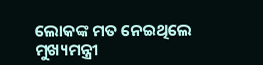ଲୋକଙ୍କ ମତ ନେଇଥିଲେ ମୁଖ୍ୟମନ୍ତ୍ରୀ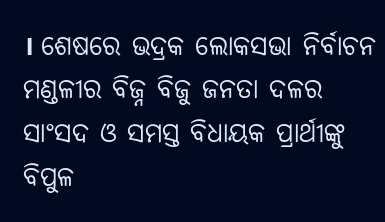। ଶେଷରେ ଭଦ୍ରକ ଲୋକସଭା ନିର୍ବାଚନ ମଣ୍ଡଳୀର ବିଜ୍ନ ବିଜୁ ଜନତା ଦଳର ସାଂସଦ ଓ ସମସ୍ତ ବିଧାୟକ ପ୍ରାର୍ଥୀଙ୍କୁ ବିପୁଳ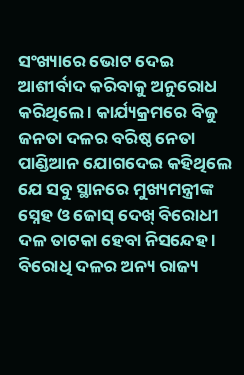ସଂଖ୍ୟାରେ ଭୋଟ ଦେଇ ଆଶୀର୍ବାଦ କରିବାକୁ ଅନୁରୋଧ କରିଥିଲେ । କାର୍ଯ୍ୟକ୍ରମରେ ବିଜୁ ଜନତା ଦଳର ବରିଷ୍ଠ ନେତା ପାଣ୍ଡିଆନ ଯୋଗଦେଇ କହିଥିଲେ ଯେ ସବୁ ସ୍ଥାନରେ ମୁଖ୍ୟମନ୍ତ୍ରୀଙ୍କ ସ୍ନେହ ଓ ଜୋସ୍ ଦେଖ୍ ବିରୋଧୀ ଦଳ ତାଟକା ହେବା ନିସନ୍ଦେହ । ବିରୋଧି ଦଳର ଅନ୍ୟ ରାଜ୍ୟ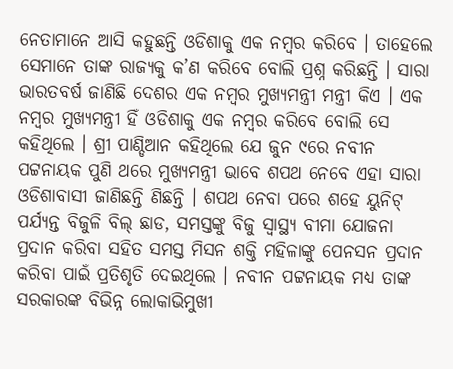ନେତାମାନେ ଆସି କହୁଛନ୍ତି ଓଡିଶାକୁ ଏକ ନମ୍ବର କରିବେ । ତାହେଲେ ସେମାନେ ତାଙ୍କ ରାଜ୍ୟକୁ କ’ଣ କରିବେ ବୋଲି ପ୍ରଶ୍ନ କରିଛନ୍ତି । ସାରା ଭାରତବର୍ଷ ଜାଣିଛି ଦେଶର ଏକ ନମ୍ବର ମୁଖ୍ୟମନ୍ତ୍ରୀ ମନ୍ତ୍ରୀ କିଏ । ଏକ ନମ୍ବର ମୁଖ୍ୟମନ୍ତ୍ରୀ ହିଁ ଓଡିଶାକୁ ଏକ ନମ୍ବର କରିବେ ବୋଲି ସେ କହିଥିଲେ । ଶ୍ରୀ ପାଣ୍ଡିଆନ କହିଥିଲେ ଯେ ଜୁନ ୯ରେ ନବୀନ ପଟ୍ଟନାୟକ ପୁଣି ଥରେ ମୁଖ୍ୟମନ୍ତ୍ରୀ ଭାବେ ଶପଥ ନେବେ ଏହା ସାରା ଓଡିଶାବାସୀ ଜାଣିଛନ୍ତି ଣିଛନ୍ତି । ଶପଥ ନେବା ପରେ ଶହେ ୟୁନିଟ୍ ପର୍ଯ୍ୟନ୍ତ ବିଜୁଳି ବିଲ୍ ଛାଡ, ସମସ୍ତଙ୍କୁ ବିଜୁ ସ୍ୱାସ୍ଥ୍ୟ ବୀମା ଯୋଜନା ପ୍ରଦାନ କରିବା ସହିତ ସମସ୍ତ ମିସନ ଶକ୍ତି ମହିଳାଙ୍କୁ ପେନସନ ପ୍ରଦାନ କରିବା ପାଇଁ ପ୍ରତିଶୃତି ଦେଇଥିଲେ । ନବୀନ ପଟ୍ଟନାୟକ ମଧ୍ଯ ତାଙ୍କ ସରକାରଙ୍କ ବିଭିନ୍ନ ଲୋକାଭିମୁଖୀ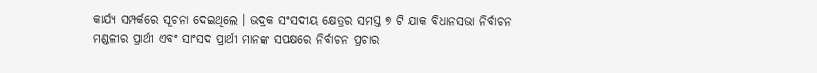କାର୍ଯ୍ୟ ସମ୍ପର୍କରେ ସୂଚନା ଦେଇଥିଲେ । ଭଦ୍ରକ ସଂସଦୀୟ କ୍ଷେତ୍ରର ସମସ୍ତ ୭ ଟି ଯାକ ବିଧାନସଭା ନିର୍ବାଚନ ମଣ୍ଡଳୀର ପ୍ରାର୍ଥୀ ଏବଂ ସାଂସଦ ପ୍ରାର୍ଥୀ ମାନଙ୍କ ସପକ୍ଷରେ ନିର୍ବାଚନ ପ୍ରଚାର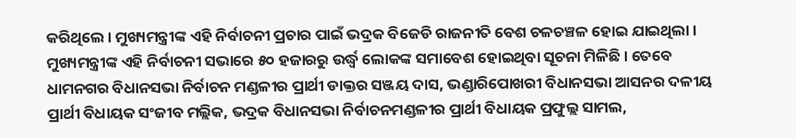କରିଥିଲେ । ମୁଖ୍ୟମନ୍ତ୍ରୀଙ୍କ ଏହି ନିର୍ବାଚନୀ ପ୍ରଚାର ପାଇଁ ଭଦ୍ରକ ବିଜେଡି ରାଜନୀତି ବେଶ ଚଳଚଞ୍ଚଳ ହୋଇ ଯାଇଥିଲା । ମୁଖ୍ୟମନ୍ତ୍ରୀଙ୍କ ଏହି ନିର୍ବାଚନୀ ସଭାରେ ୫୦ ହଜାରରୁ ଉର୍ଦ୍ଧ୍ୱ ଲୋକଙ୍କ ସମାବେଶ ହୋଇଥିବା ସୂଚନା ମିଳିଛି । ତେବେ ଧାମନଗର ବିଧାନସଭା ନିର୍ବାଚନ ମଣ୍ଡଳୀର ପ୍ରାର୍ଥୀ ଡାକ୍ତର ସଞ୍ଜୟ ଦାସ, ଭଣ୍ଡାରିପୋଖରୀ ବିଧାନସଭା ଆସନର ଦଳୀୟ ପ୍ରାର୍ଥୀ ବିଧାୟକ ସଂଜୀବ ମଲ୍ଲିକ, ଭଦ୍ରକ ବିଧାନସଭା ନିର୍ବାଚନମଣ୍ଡଳୀର ପ୍ରାର୍ଥୀ ବିଧାୟକ ପ୍ରଫୁଲ୍ଲ ସାମଲ,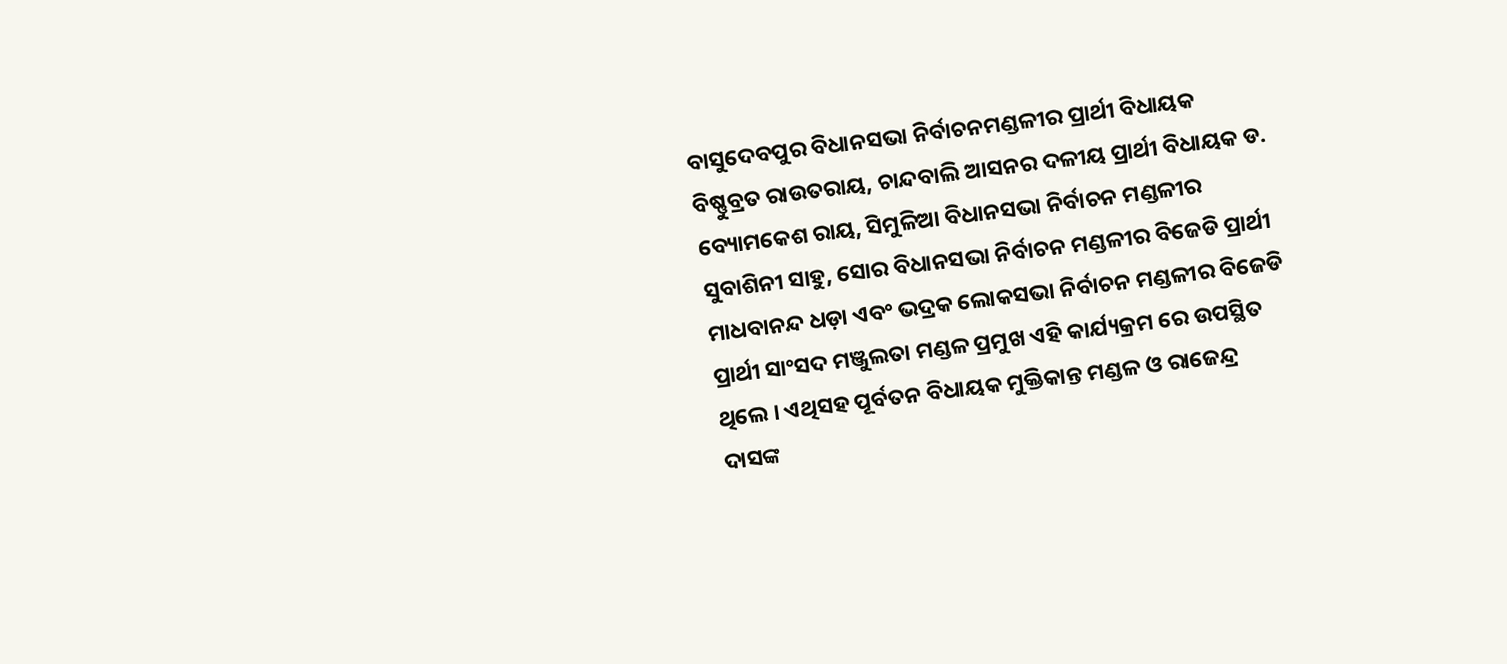ବାସୁଦେବପୁର ବିଧାନସଭା ନିର୍ବାଚନମଣ୍ଡଳୀର ପ୍ରାର୍ଥୀ ବିଧାୟକ ବିଷ୍ଣୁବ୍ରତ ରାଉତରାୟ, ଚାନ୍ଦବାଲି ଆସନର ଦଳୀୟ ପ୍ରାର୍ଥୀ ବିଧାୟକ ଡ. ବ୍ୟୋମକେଶ ରାୟ, ସିମୁଳିଆ ବିଧାନସଭା ନିର୍ବାଚନ ମଣ୍ଡଳୀର ସୁବାଶିନୀ ସାହୁ, ସୋର ବିଧାନସଭା ନିର୍ବାଚନ ମଣ୍ଡଳୀର ବିଜେଡି ପ୍ରାର୍ଥୀ ମାଧବାନନ୍ଦ ଧଡ଼ା ଏବଂ ଭଦ୍ରକ ଲୋକସଭା ନିର୍ବାଚନ ମଣ୍ଡଳୀର ବିଜେଡି ପ୍ରାର୍ଥୀ ସାଂସଦ ମଞ୍ଜୁଲତା ମଣ୍ଡଳ ପ୍ରମୁଖ ଏହି କାର୍ଯ୍ୟକ୍ରମ ରେ ଉପସ୍ଥିତ ଥିଲେ । ଏଥିସହ ପୂର୍ବତନ ବିଧାୟକ ମୁକ୍ତିକାନ୍ତ ମଣ୍ଡଳ ଓ ରାଜେନ୍ଦ୍ର ଦାସଙ୍କ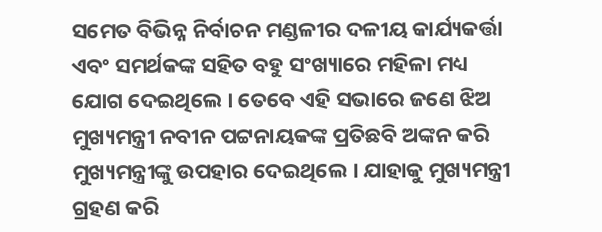ସମେତ ବିଭିନ୍ନ ନିର୍ବାଚନ ମଣ୍ଡଳୀର ଦଳୀୟ କାର୍ଯ୍ୟକର୍ତ୍ତା ଏବଂ ସମର୍ଥକଙ୍କ ସହିତ ବହୁ ସଂଖ୍ୟାରେ ମହିଳା ମଧ୍ୟ ଯୋଗ ଦେଇଥିଲେ । ତେବେ ଏହି ସଭାରେ ଜଣେ ଝିଅ ମୁଖ୍ୟମନ୍ତ୍ରୀ ନବୀନ ପଟ୍ଟନାୟକଙ୍କ ପ୍ରତିଛବି ଅଙ୍କନ କରି ମୁଖ୍ୟମନ୍ତ୍ରୀଙ୍କୁ ଉପହାର ଦେଇଥିଲେ । ଯାହାକୁ ମୁଖ୍ୟମନ୍ତ୍ରୀ ଗ୍ରହଣ କରି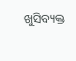ଖୁସିବ୍ୟକ୍ତ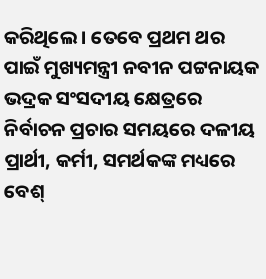କରିଥିଲେ । ତେବେ ପ୍ରଥମ ଥର ପାଇଁ ମୁଖ୍ୟମନ୍ତ୍ରୀ ନବୀନ ପଟ୍ଟନାୟକ ଭଦ୍ରକ ସଂସଦୀୟ କ୍ଷେତ୍ରରେ ନିର୍ବାଚନ ପ୍ରଚାର ସମୟରେ ଦଳୀୟ ପ୍ରାର୍ଥୀ, କର୍ମୀ, ସମର୍ଥକଙ୍କ ମଧ୍ୟରେ ବେଶ୍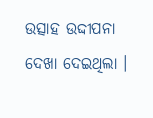ଉତ୍ସାହ ଉଦ୍ଦୀପନା ଦେଖା ଦେଇଥିଲା ।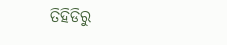ତିହିଡିରୁ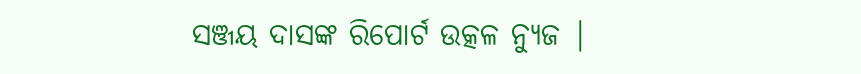ସଞ୍ଜୟ ଦାସଙ୍କ ରିପୋର୍ଟ ଉତ୍କଳ ନ୍ୟୁଜ |